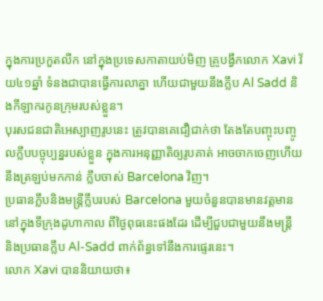ក្នុងការប្រកួតលីក នៅក្នុងប្រទេសកាតាយប់មិញ គ្រូបង្វឹកលោក Xavi វ័យ៤១ឆ្នាំ ទំនងជាបានធ្វើការលាគ្នា ហើយជាមួយនឹងក្លឹប Al Sadd និងកីឡាករកូនក្រុមរបស់ខ្លួន។
បុរសជនជាតិអេស្បាញរូបនេះ ត្រូវបានគេជឿជាក់ថា តែងតែបញ្ចុះបញ្ចូលក្លឹបបច្ចុប្បន្នរបស់ខ្លួន ក្នុងការអនុញ្ញាតិឲ្យរូបគាត់ អាចចាកចេញហើយ នឹងត្រឡប់មកកាន់ ក្លឹបចាស់ Barcelona វិញ។
ប្រធានក្លឹបនិងមន្ត្រីក្លឹបរបស់ Barcelona មួយចំនួនបានមានវត្តមាន នៅក្នុងទីក្រុងដូហាកាល ពីថ្ងៃពុធនេះផងដែរ ដើម្បីជួបជាមួយនឹងមន្ត្រី និងប្រធានក្លឹប Al-Sadd ពាក់ព័ន្ធទៅនឹងការផ្ទេរនេះ។
លោក Xavi បាននិយាយថា៖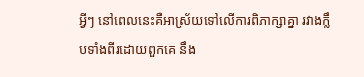អ្វីៗ នៅពេលនេះគឺអាស្រ័យទៅលើការពិភាក្សាគ្នា រវាងក្លឹបទាំងពីរដោយពួកគេ នឹង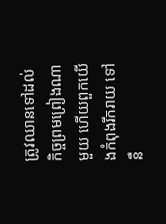ត្រូវឈានទៅដល់ កិច្ចព្រមព្រៀងណាមួយ ហើយពួកយើងកំពុងរីករាយ ទៅនឹ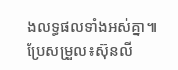ងលទ្ធផលទាំងអស់គ្នា៕ ប្រែសម្រួល៖ស៊ុនលី